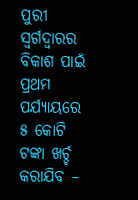ପୁରୀ ସ୍ୱର୍ଗଦ୍ୱାରର ବିକାଶ ପାଇଁ ପ୍ରଥମ ପର୍ଯ୍ୟାୟରେ ୫ କୋଟି ଟଙ୍କା ଖର୍ଚ୍ଚ କରାଯିବ –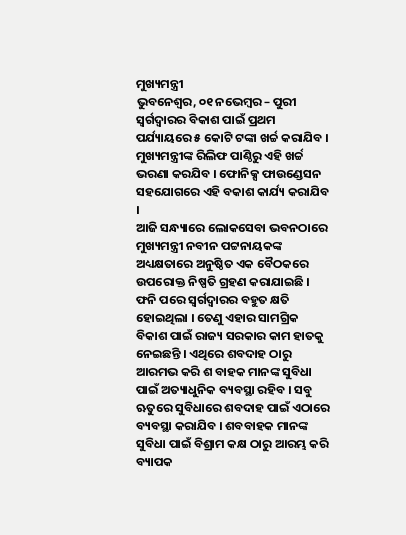ମୁଖ୍ୟମନ୍ତ୍ରୀ
ଭୁବନେଶ୍ୱର, ୦୧ ନଭେମ୍ବର – ପୁରୀ ସ୍ୱର୍ଗଦ୍ୱାରର ବିକାଶ ପାଇଁ ପ୍ରଥମ ପର୍ଯ୍ୟାୟରେ ୫ କୋଟି ଟଙ୍କା ଖର୍ଚ୍ଚ କରାଯିବ । ମୁଖ୍ୟମନ୍ତ୍ରୀଙ୍କ ରିଲିଫ ପାଣ୍ଠିରୁ ଏହି ଖର୍ଚ୍ଚ ଭରଣା କରଯିବ । ଫୋନିକ୍ସ ଫାଉଣ୍ଡେସନ ସହଯୋଗରେ ଏହି ବକାଶ କାର୍ଯ୍ୟ କରାଯିବ ।
ଆଜି ସନ୍ଧ୍ୟାରେ ଲୋକସେବା ଭବନଠାରେ ମୁଖ୍ୟମନ୍ତ୍ରୀ ନବୀନ ପଟ୍ଟନାୟକଙ୍କ ଅଧ୍ୟକ୍ଷତାରେ ଅନୁଷ୍ଠିତ ଏକ ବୈଠକରେ ଉପରୋକ୍ତ ନିଷ୍ପତି ଗ୍ରହଣ କରାଯାଇଛି । ଫନି ପରେ ସ୍ୱର୍ଗଦ୍ୱାରର ବହୁତ କ୍ଷତି ହୋଇଥିଲା । ତେଣୁ ଏହାର ସାମଗ୍ରିକ ବିକାଶ ପାଇଁ ରାଜ୍ୟ ସରକାର କାମ ହାତକୁ ନେଇଛନ୍ତି । ଏଥିରେ ଶବଦାହ ଠାରୁ ଆରମଭ କରି ଶ ବାହକ ମାନଙ୍କ ସୁବିଧା ପାଇଁ ଅତ୍ୟାଧୁନିକ ବ୍ୟବସ୍ଥା ରହିବ । ସବୁ ଋତୁରେ ସୁବିଧାରେ ଶବଦାହ ପାଇଁ ଏଠାରେ ବ୍ୟବସ୍ଥା କରାଯିବ । ଶବବାହକ ମାନଙ୍କ ସୁବିଧା ପାଇଁ ବିଶ୍ରାମ କକ୍ଷ ଠାରୁ ଆରମ୍ଭ କରି ବ୍ୟାପକ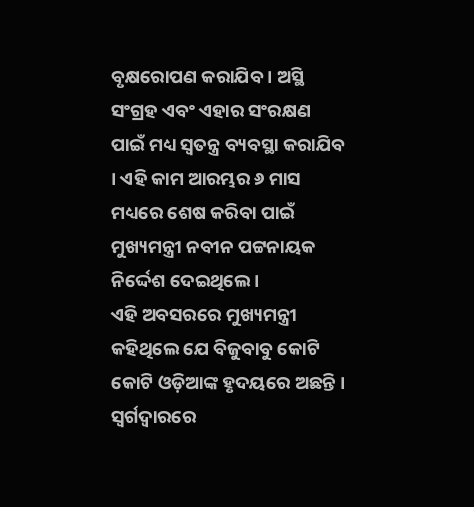ବୃକ୍ଷରୋପଣ କରାଯିବ । ଅସ୍ଥି ସଂଗ୍ରହ ଏବଂ ଏହାର ସଂରକ୍ଷଣ ପାଇଁ ମଧ୍ୟ ସ୍ୱତନ୍ତ୍ର ବ୍ୟବସ୍ଥା କରାଯିବ । ଏହି କାମ ଆରମ୍ଭର ୬ ମାସ ମଧ୍ୟରେ ଶେଷ କରିବା ପାଇଁ ମୁଖ୍ୟମନ୍ତ୍ରୀ ନବୀନ ପଟ୍ଟନାୟକ ନିର୍ଦ୍ଦେଶ ଦେଇଥିଲେ ।
ଏହି ଅବସରରେ ମୁଖ୍ୟମନ୍ତ୍ରୀ କହିଥିଲେ ଯେ ବିଜୁବାବୁ କୋଟି କୋଟି ଓଡ଼ିଆଙ୍କ ହୃଦୟରେ ଅଛନ୍ତି । ସ୍ୱର୍ଗଦ୍ୱାରରେ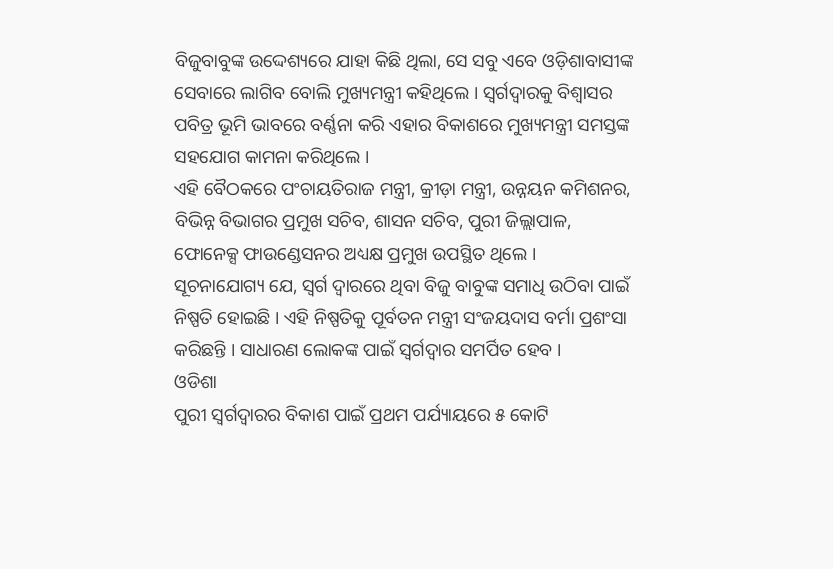ବିଜୁବାବୁଙ୍କ ଉଦ୍ଦେଶ୍ୟରେ ଯାହା କିଛି ଥିଲା, ସେ ସବୁ ଏବେ ଓଡ଼ିଶାବାସୀଙ୍କ ସେବାରେ ଲାଗିବ ବୋଲି ମୁଖ୍ୟମନ୍ତ୍ରୀ କହିଥିଲେ । ସ୍ୱର୍ଗଦ୍ୱାରକୁ ବିଶ୍ୱାସର ପବିତ୍ର ଭୂମି ଭାବରେ ବର୍ଣ୍ଣନା କରି ଏହାର ବିକାଶରେ ମୁଖ୍ୟମନ୍ତ୍ରୀ ସମସ୍ତଙ୍କ ସହଯୋଗ କାମନା କରିଥିଲେ ।
ଏହି ବୈଠକରେ ପଂଚାୟତିରାଜ ମନ୍ତ୍ରୀ, କ୍ରୀଡ଼ା ମନ୍ତ୍ରୀ, ଉନ୍ନୟନ କମିଶନର, ବିଭିନ୍ନ ବିଭାଗର ପ୍ରମୁଖ ସଚିବ, ଶାସନ ସଚିବ, ପୁରୀ ଜିଲ୍ଲାପାଳ, ଫୋନେକ୍ସ ଫାଉଣ୍ଡେସନର ଅଧ୍ୟକ୍ଷ ପ୍ରମୁଖ ଉପସ୍ଥିତ ଥିଲେ ।
ସୂଚନାଯୋଗ୍ୟ ଯେ, ସ୍ୱର୍ଗ ଦ୍ୱାରରେ ଥିବା ବିଜୁ ବାବୁଙ୍କ ସମାଧି ଉଠିବା ପାଇଁ ନିଷ୍ପତି ହୋଇଛି । ଏହି ନିଷ୍ପତିକୁ ପୂର୍ବତନ ମନ୍ତ୍ରୀ ସଂଜୟଦାସ ବର୍ମା ପ୍ରଶଂସା କରିଛନ୍ତି । ସାଧାରଣ ଲୋକଙ୍କ ପାଇଁ ସ୍ୱର୍ଗଦ୍ୱାର ସମର୍ପିତ ହେବ ।
ଓଡିଶା
ପୁରୀ ସ୍ୱର୍ଗଦ୍ୱାରର ବିକାଶ ପାଇଁ ପ୍ରଥମ ପର୍ଯ୍ୟାୟରେ ୫ କୋଟି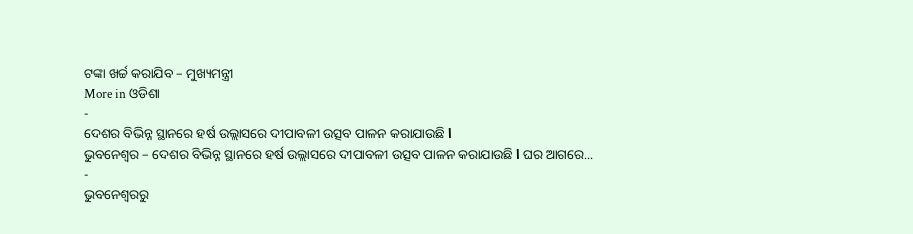ଟଙ୍କା ଖର୍ଚ୍ଚ କରାଯିବ – ମୁଖ୍ୟମନ୍ତ୍ରୀ
More in ଓଡିଶା
-
ଦେଶର ବିଭିନ୍ନ ସ୍ଥାନରେ ହର୍ଷ ଉଲ୍ଲାସରେ ଦୀପାବଳୀ ଉତ୍ସବ ପାଳନ କରାଯାଉଛି ا
ଭୁବନେଶ୍ୱର – ଦେଶର ବିଭିନ୍ନ ସ୍ଥାନରେ ହର୍ଷ ଉଲ୍ଲାସରେ ଦୀପାବଳୀ ଉତ୍ସବ ପାଳନ କରାଯାଉଛି ا ଘର ଆଗରେ...
-
ଭୁବନେଶ୍ୱରରୁ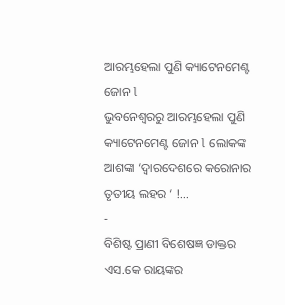ଆରମ୍ଭହେଲା ପୁଣି କ୍ୟାଟେନମେଣ୍ଟ ଜୋନ l
ଭୁବନେଶ୍ୱରରୁ ଆରମ୍ଭହେଲା ପୁଣି କ୍ୟାଟେନମେଣ୍ଟ ଜୋନ l ଲୋକଙ୍କ ଆଶଙ୍କା ‘ଦ୍ୱାରଦେଶରେ କରୋନାର ତୃତୀୟ ଲହର ‘ !...
-
ବିଶିଷ୍ଟ ପ୍ରାଣୀ ବିଶେଷଜ୍ଞ ଡାକ୍ତର ଏସ.କେ ରାୟଙ୍କର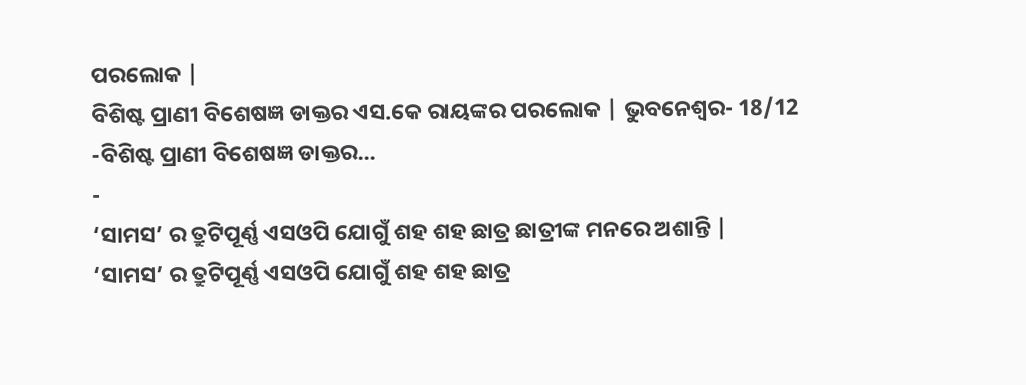ପରଲୋକ |
ବିଶିଷ୍ଟ ପ୍ରାଣୀ ବିଶେଷଜ୍ଞ ଡାକ୍ତର ଏସ.କେ ରାୟଙ୍କର ପରଲୋକ | ଭୁବନେଶ୍ୱର- 18/12 -ବିଶିଷ୍ଟ ପ୍ରାଣୀ ବିଶେଷଜ୍ଞ ଡାକ୍ତର...
-
‘ସାମସ’ ର ତ୍ରୁଟିପୂର୍ଣ୍ଣ ଏସଓପି ଯୋଗୁଁ ଶହ ଶହ ଛାତ୍ର ଛାତ୍ରୀଙ୍କ ମନରେ ଅଶାନ୍ତି |
‘ସାମସ’ ର ତ୍ରୁଟିପୂର୍ଣ୍ଣ ଏସଓପି ଯୋଗୁଁ ଶହ ଶହ ଛାତ୍ର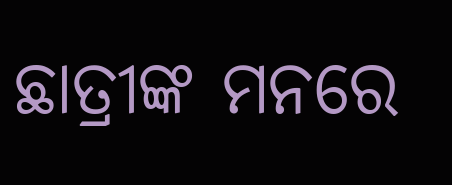ଛାତ୍ରୀଙ୍କ ମନରେ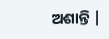ଅଶାନ୍ତି |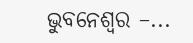ଭୁବନେଶ୍ୱର –...